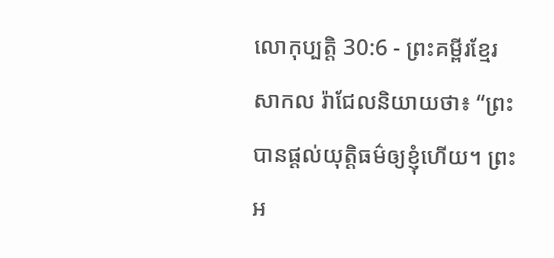លោកុប្បត្តិ 30:6 - ព្រះគម្ពីរខ្មែរសាកល រ៉ាជែលនិយាយថា៖ “ព្រះបានផ្ដល់យុត្តិធម៌ឲ្យខ្ញុំហើយ។ ព្រះអ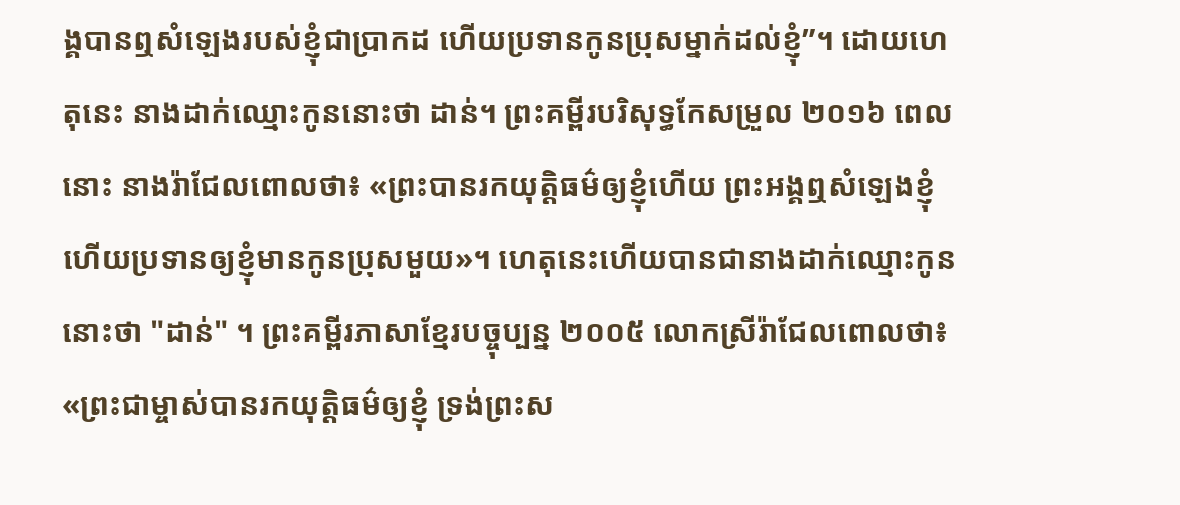ង្គបានឮសំឡេងរបស់ខ្ញុំជាប្រាកដ ហើយប្រទានកូនប្រុសម្នាក់ដល់ខ្ញុំ”។ ដោយហេតុនេះ នាងដាក់ឈ្មោះកូននោះថា ដាន់។ ព្រះគម្ពីរបរិសុទ្ធកែសម្រួល ២០១៦ ពេលនោះ នាងរ៉ាជែលពោលថា៖ «ព្រះបានរកយុត្តិធម៌ឲ្យខ្ញុំហើយ ព្រះអង្គឮសំឡេងខ្ញុំ ហើយប្រទានឲ្យខ្ញុំមានកូនប្រុសមួយ»។ ហេតុនេះហើយបានជានាងដាក់ឈ្មោះកូននោះថា "ដាន់" ។ ព្រះគម្ពីរភាសាខ្មែរបច្ចុប្បន្ន ២០០៥ លោកស្រីរ៉ាជែលពោលថា៖ «ព្រះជាម្ចាស់បានរកយុត្តិធម៌ឲ្យខ្ញុំ ទ្រង់ព្រះស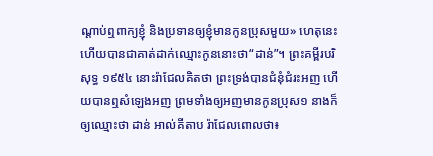ណ្ដាប់ឮពាក្យខ្ញុំ និងប្រទានឲ្យខ្ញុំមានកូនប្រុសមួយ» ហេតុនេះហើយបានជាគាត់ដាក់ឈ្មោះកូននោះថា“ដាន់”។ ព្រះគម្ពីរបរិសុទ្ធ ១៩៥៤ នោះរ៉ាជែលគិតថា ព្រះទ្រង់បានជំនុំជំរះអញ ហើយបានឮសំឡេងអញ ព្រមទាំងឲ្យអញមានកូនប្រុស១ នាងក៏ឲ្យឈ្មោះថា ដាន់ អាល់គីតាប រ៉ាជែលពោលថា៖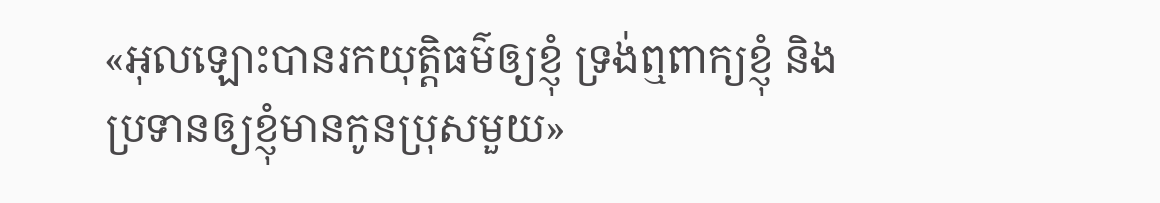«អុលឡោះបានរកយុត្តិធម៌ឲ្យខ្ញុំ ទ្រង់ឮពាក្យខ្ញុំ និងប្រទានឲ្យខ្ញុំមានកូនប្រុសមួយ»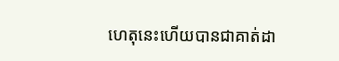ហេតុនេះហើយបានជាគាត់ដា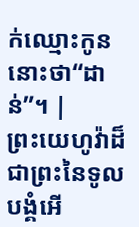ក់ឈ្មោះកូននោះថា“ដាន់”។ |
ព្រះយេហូវ៉ាដ៏ជាព្រះនៃទូលបង្គំអើ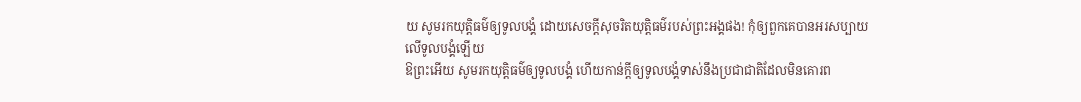យ សូមរកយុត្តិធម៌ឲ្យទូលបង្គំ ដោយសេចក្ដីសុចរិតយុត្តិធម៌របស់ព្រះអង្គផង! កុំឲ្យពួកគេបានអរសប្បាយលើទូលបង្គំឡើយ
ឱព្រះអើយ សូមរកយុត្តិធម៌ឲ្យទូលបង្គំ ហើយកាន់ក្ដីឲ្យទូលបង្គំទាស់នឹងប្រជាជាតិដែលមិនគោរព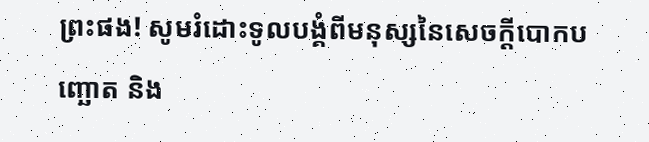ព្រះផង! សូមរំដោះទូលបង្គំពីមនុស្សនៃសេចក្ដីបោកបញ្ឆោត និង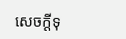សេចក្ដីទុ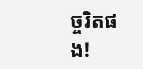ច្ចរិតផង!